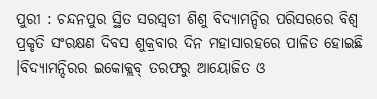ପୁରୀ : ଚନ୍ଦନପୁର ସ୍ଥିତ ସରସ୍ୱତୀ ଶିଶୁ ବିଦ୍ୟାମନ୍ଦିର ପରିସରରେ ବିଶ୍ୱ ପ୍ରକୃତି ସଂରକ୍ଷଣ ଦିବସ ଶୁକ୍ରବାର ଦିନ ମହାସାରହରେ ପାଳିତ ହୋଇଛି ।ବିଦ୍ୟାମନ୍ଦିରର ଇକୋକ୍ଲବ୍ ତରଫରୁ ଆୟୋଜିତ ଓ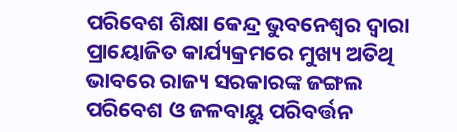ପରିବେଶ ଶିକ୍ଷା କେନ୍ଦ୍ର ଭୁବନେଶ୍ୱର ଦ୍ୱାରା ପ୍ରାୟୋଜିତ କାର୍ଯ୍ୟକ୍ରମରେ ମୁଖ୍ୟ ଅତିଥି ଭାବରେ ରାଜ୍ୟ ସରକାରଙ୍କ ଜଙ୍ଗଲ ପରିବେଶ ଓ ଜଳବାୟୁ ପରିବର୍ତ୍ତନ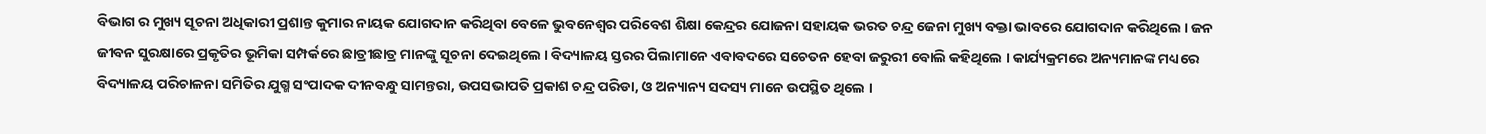ବିଭାଗ ର ମୁଖ୍ୟ ସୂଚନା ଅଧିକାରୀ ପ୍ରଶାନ୍ତ କୁମାର ନାୟକ ଯୋଗଦାନ କରିଥିବା ବେଳେ ଭୁବନେଶ୍ୱର ପରିବେଶ ଶିକ୍ଷା କେନ୍ଦ୍ରର ଯୋଜନା ସହାୟକ ଭରତ ଚନ୍ଦ୍ର ଜେନା ମୁଖ୍ୟ ବକ୍ତା ଭାବରେ ଯୋଗଦାନ କରିଥିଲେ । ଜନ ଜୀବନ ସୁରକ୍ଷାରେ ପ୍ରକୃତିର ଭୂମିକା ସମ୍ପର୍କରେ ଛାତ୍ରୀଛାତ୍ର ମାନଙ୍କୁ ସୂଚନା ଦେଇଥିଲେ । ବିଦ୍ୟାଳୟ ସ୍ତରର ପିଲାମାନେ ଏବାବଦରେ ସଚେତନ ହେବା ଜରୁରୀ ବୋଲି କହିଥିଲେ । କାର୍ଯ୍ୟକ୍ରମରେ ଅନ୍ୟମାନଙ୍କ ମଧ୍ୟରେ ବିଦ୍ୟାଳୟ ପରିଚାଳନା ସମିତିର ଯୁଗ୍ମ ସଂପାଦକ ଦୀନବନ୍ଧୁ ସାମନ୍ତରା, ଉପସଭାପତି ପ୍ରକାଶ ଚନ୍ଦ୍ର ପରିଡା, ଓ ଅନ୍ୟାନ୍ୟ ସଦସ୍ୟ ମାନେ ଉପସ୍ଥିତ ଥିଲେ ।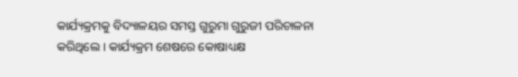କାର୍ଯ୍ୟକ୍ରମକୁ ବିଦ୍ୟାଳୟର ସମସ୍ତ ଗୁରୁମା ଗୁରୁଜୀ ପରିଚାଳନା କରିଥିଲେ । କାର୍ଯ୍ୟକ୍ରମ ଶେଷରେ କୋଷାଧ୍ୟକ୍ଷ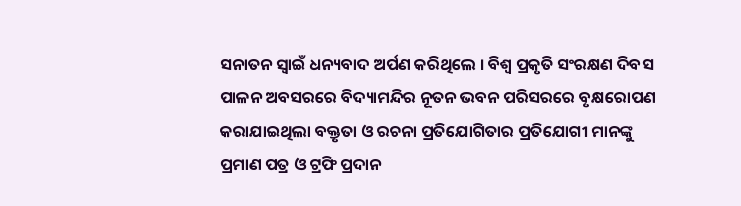ସନାତନ ସ୍ୱାଇଁ ଧନ୍ୟବାଦ ଅର୍ପଣ କରିଥିଲେ । ବିଶ୍ୱ ପ୍ରକୃତି ସଂରକ୍ଷଣ ଦିବସ ପାଳନ ଅବସରରେ ବିଦ୍ୟାମନ୍ଦିର ନୂତନ ଭବନ ପରିସରରେ ବୃକ୍ଷରୋପଣ କରାଯାଇଥିଲା ବକ୍ତୃତା ଓ ରଚନା ପ୍ରତିଯୋଗିତାର ପ୍ରତିଯୋଗୀ ମାନଙ୍କୁ ପ୍ରମାଣ ପତ୍ର ଓ ଟ୍ରଫି ପ୍ରଦାନ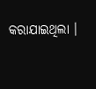କରାଯାଇଥିଲା ।